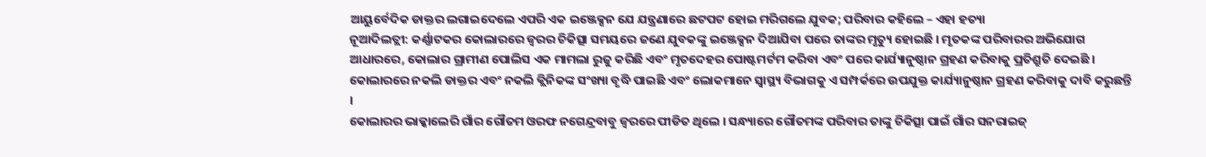ଆୟୁର୍ବେଦିକ ଡାକ୍ତର ଲଗାଇଦେଲେ ଏପରି ଏକ ଇଞ୍ଜେକ୍ସନ ଯେ ଯନ୍ତ୍ରଣାରେ ଛଟପଟ ହୋଇ ମରିଗଲେ ଯୁବକ; ପରିବାର କହିଲେ – ଏହା ହତ୍ୟା
ନୂଆଦିଲତ୍ଲୀ: କର୍ଣ୍ଣାଟକର କୋଲାରରେ ଜ୍ୱରର ଚିକିତ୍ସା ସମୟରେ ଜଣେ ଯୁବକଙ୍କୁ ଇଞ୍ଜେକ୍ସନ ଦିଆଯିବା ପରେ ତାଙ୍କର ମୃତ୍ୟୁ ହୋଇଛି । ମୃତକଙ୍କ ପରିବାରର ଅଭିଯୋଗ ଆଧାରରେ, କୋଲାର ଗ୍ରାମୀଣ ପୋଲିସ ଏକ ମାମଲା ରୁଜୁ କରିଛି ଏବଂ ମୃତଦେହର ପୋଷ୍ଟମର୍ଟମ କରିବା ଏବଂ ପରେ କାର୍ଯ୍ୟାନୁଷ୍ଠାନ ଗ୍ରହଣ କରିବାକୁ ପ୍ରତିଶ୍ରୁତି ଦେଇଛି ।
କୋଲାରରେ ନକଲି ଡାକ୍ତର ଏବଂ ନକଲି କ୍ଲିନିକଙ୍କ ସଂଖ୍ୟା ବୃଦ୍ଧି ପାଇଛି ଏବଂ ଲୋକମାନେ ସ୍ୱାସ୍ଥ୍ୟ ବିଭାଗକୁ ଏ ସମ୍ପର୍କରେ ଉପଯୁକ୍ତ କାର୍ଯ୍ୟାନୁଷ୍ଠାନ ଗ୍ରହଣ କରିବାକୁ ଦାବି କରୁଛନ୍ତି ।
କୋଲାରର ଭାକ୍କାଲେରି ଗାଁର ଗୌତମ ଓରଫ ନଗେନ୍ଦ୍ରବାବୁ ଜ୍ୱରରେ ପୀଡିତ ଥିଲେ । ସନ୍ଧ୍ୟାରେ ଗୌତମଙ୍କ ପରିବାର ତାଙ୍କୁ ଚିକିତ୍ସା ପାଇଁ ଗାଁର ସନରାଇଜ୍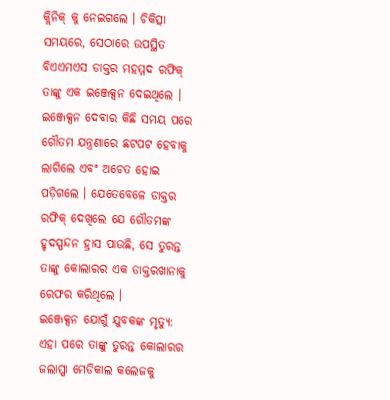କ୍ଲିନିକ୍ କୁ ନେଇଗଲେ । ଚିକିତ୍ସା ସମୟରେ, ସେଠାରେ ଉପସ୍ଥିତ ବିଏଏମଏସ ଡାକ୍ତର ମହମ୍ମଦ ରଫିକ୍ ତାଙ୍କୁ ଏକ ଇଞ୍ଜେକ୍ସନ ଦେଇଥିଲେ ।
ଇଞ୍ଜେକ୍ସନ ଦେବାର କିଛି ସମୟ ପରେ ଗୌତମ ଯନ୍ତ୍ରଣାରେ ଛଟପଟ ହେବାକୁ ଲାଗିଲେ ଏବଂ ଅଚେତ ହୋଇ ପଡ଼ିଗଲେ । ଯେତେବେଳେ ଡାକ୍ତର ରଫିକ୍ ଦେଖିଲେ ଯେ ଗୌତମଙ୍କ ହୃଦସ୍ପନ୍ଦନ ହ୍ରାସ ପାଉଛି, ସେ ତୁରନ୍ତ ତାଙ୍କୁ କୋଲାରର ଏକ ଡାକ୍ତରଖାନାକୁ ରେଫର କରିଥିଲେ ।
ଇଞ୍ଜେକ୍ସନ ଯୋଗୁଁ ଯୁବକଙ୍କ ମୃତ୍ୟୁ:
ଏହା ପରେ ତାଙ୍କୁ ତୁରନ୍ତ କୋଲାରର ଜଲାପ୍ପା ମେଡିକାଲ କଲେଜକୁ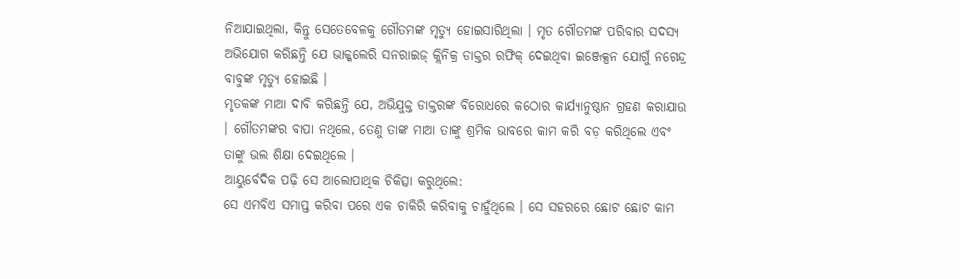ନିଆଯାଇଥିଲା, କିନ୍ତୁ ସେତେବେଳକୁ ଗୌତମଙ୍କ ମୃତ୍ୟୁ ହୋଇସାରିଥିଲା । ମୃତ ଗୌତମଙ୍କ ପରିବାର ସଦସ୍ୟ ଅଭିଯୋଗ କରିଛନ୍ତି ଯେ ଭାକ୍କଲେରି ସନରାଇଜ୍ କ୍ଲିନିକ୍ର ଡାକ୍ତର ରଫିକ୍ ଦେଇଥିବା ଇଞ୍ଜେକ୍ସନ ଯୋଗୁଁ ନଗେନ୍ଦ୍ର ବାବୁଙ୍କ ମୃତ୍ୟୁ ହୋଇଛି ।
ମୃତକଙ୍କ ମାଆ ଦାବି କରିଛନ୍ତି ଯେ, ଅଭିଯୁକ୍ତ ଡାକ୍ତରଙ୍କ ବିରୋଧରେ କଠୋର କାର୍ଯ୍ୟାନୁଷ୍ଠାନ ଗ୍ରହଣ କରାଯାଉ । ଗୌତମଙ୍କର ବାପା ନଥିଲେ, ତେଣୁ ତାଙ୍କ ମାଆ ତାଙ୍କୁ ଶ୍ରମିକ ଭାବରେ କାମ କରି ବଡ଼ କରିଥିଲେ ଏବଂ ତାଙ୍କୁ ଭଲ ଶିକ୍ଷା ଦେଇଥିଲେ ।
ଆୟୁର୍ବେଦିକ ପଢ଼ି ସେ ଆଲୋପାଥିକ ଚିକିତ୍ସା କରୁଥିଲେ:
ସେ ଏମବିଏ ସମାପ୍ତ କରିବା ପରେ ଏକ ଚାକିରି କରିବାକୁ ଚାହୁଁଥିଲେ । ସେ ସହରରେ ଛୋଟ ଛୋଟ କାମ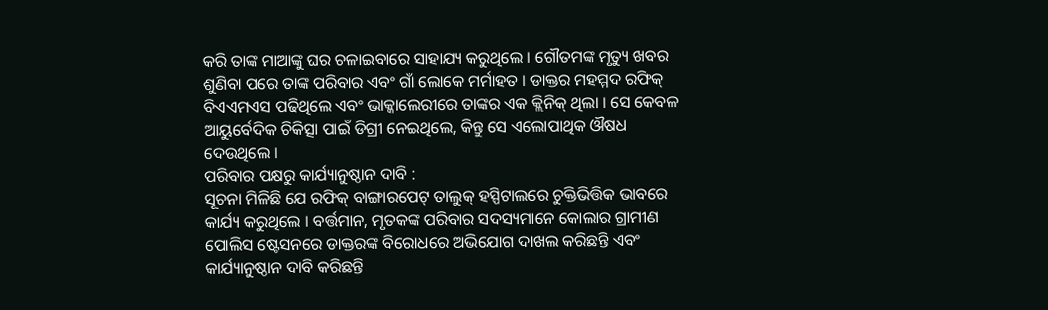କରି ତାଙ୍କ ମାଆଙ୍କୁ ଘର ଚଳାଇବାରେ ସାହାଯ୍ୟ କରୁଥିଲେ । ଗୌତମଙ୍କ ମୃତ୍ୟୁ ଖବର ଶୁଣିବା ପରେ ତାଙ୍କ ପରିବାର ଏବଂ ଗାଁ ଲୋକେ ମର୍ମାହତ । ଡାକ୍ତର ମହମ୍ମଦ ରଫିକ୍ ବିଏଏମଏସ ପଢିଥିଲେ ଏବଂ ଭାକ୍କାଲେରୀରେ ତାଙ୍କର ଏକ କ୍ଲିନିକ୍ ଥିଲା । ସେ କେବଳ ଆୟୁର୍ବେଦିକ ଚିକିତ୍ସା ପାଇଁ ଡିଗ୍ରୀ ନେଇଥିଲେ, କିନ୍ତୁ ସେ ଏଲୋପାଥିକ ଔଷଧ ଦେଉଥିଲେ ।
ପରିବାର ପକ୍ଷରୁ କାର୍ଯ୍ୟାନୁଷ୍ଠାନ ଦାବି :
ସୂଚନା ମିଳିଛି ଯେ ରଫିକ୍ ବାଙ୍ଗାରପେଟ୍ ତାଲୁକ୍ ହସ୍ପିଟାଲରେ ଚୁକ୍ତିଭିତ୍ତିକ ଭାବରେ କାର୍ଯ୍ୟ କରୁଥିଲେ । ବର୍ତ୍ତମାନ, ମୃତକଙ୍କ ପରିବାର ସଦସ୍ୟମାନେ କୋଲାର ଗ୍ରାମୀଣ ପୋଲିସ ଷ୍ଟେସନରେ ଡାକ୍ତରଙ୍କ ବିରୋଧରେ ଅଭିଯୋଗ ଦାଖଲ କରିଛନ୍ତି ଏବଂ କାର୍ଯ୍ୟାନୁଷ୍ଠାନ ଦାବି କରିଛନ୍ତି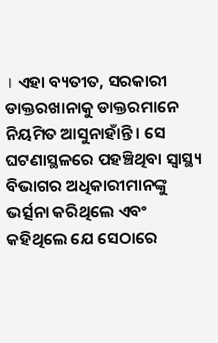। ଏହା ବ୍ୟତୀତ, ସରକାରୀ ଡାକ୍ତରଖାନାକୁ ଡାକ୍ତରମାନେ ନିୟମିତ ଆସୁନାହାଁନ୍ତି । ସେ ଘଟଣାସ୍ଥଳରେ ପହଞ୍ଚିଥିବା ସ୍ୱାସ୍ଥ୍ୟ ବିଭାଗର ଅଧିକାରୀମାନଙ୍କୁ ଭର୍ତ୍ସନା କରିଥିଲେ ଏବଂ କହିଥିଲେ ଯେ ସେଠାରେ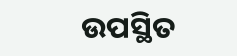ଉପସ୍ଥିତ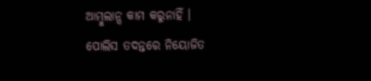ଆମ୍ବୁଲାନ୍ସ କାମ କରୁନାହିଁ ।
ପୋଲିସ ତଦନ୍ତରେ ନିୟୋଜିତ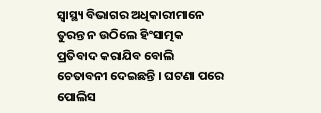ସ୍ୱାସ୍ଥ୍ୟ ବିଭାଗର ଅଧିକାରୀମାନେ ତୁରନ୍ତ ନ ଉଠିଲେ ହିଂସାତ୍ମକ ପ୍ରତିବାଦ କରାଯିବ ବୋଲି ଚେତାବନୀ ଦେଇଛନ୍ତି । ଘଟଣା ପରେ ପୋଲିସ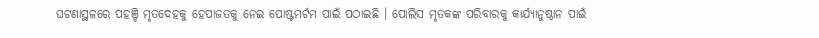ଘଟଣାସ୍ଥଳରେ ପହଞ୍ଚି ମୃତଦେହକୁ ହେପାଜତକୁ ନେଇ ପୋଷ୍ଟମର୍ଟମ ପାଇଁ ପଠାଇଛି । ପୋଲିସ ମୃତକଙ୍କ ପରିବାରକୁ କାର୍ଯ୍ୟାନୁଷ୍ଠାନ ପାଇଁ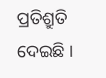ପ୍ରତିଶ୍ରୁତି ଦେଇଛି ।